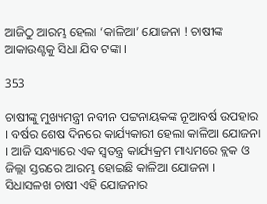ଆଜିଠୁ ଆରମ୍ଭ ହେଲା ‘କାଳିଆ’ ଯୋଜନା ! ଚାଷୀଙ୍କ ଆକାଉଣ୍ଟକୁ ସିଧା ଯିବ ଟଙ୍କା ।

353

ଚାଷୀଙ୍କୁ ମୁଖ୍ୟମନ୍ତ୍ରୀ ନବୀନ ପଟ୍ଟନାୟକଙ୍କ ନୂଆବର୍ଷ ଉପହାର । ବର୍ଷର ଶେଷ ଦିନରେ କାର୍ଯ୍ୟକାରୀ ହେଲା କାଳିଆ ଯୋଜନା । ଆଜି ସନ୍ଧ୍ୟାରେ ଏକ ସ୍ୱତନ୍ତ୍ର କାର୍ଯ୍ୟକ୍ରମ ମାଧ୍ୟମରେ ବ୍ଲକ ଓ ଜିଲ୍ଲା ସ୍ତରରେ ଆରମ୍ଭ ହୋଇଛି କାଳିଆ ଯୋଜନା । ସିଧାସଳଖ ଚାଷୀ ଏହି ଯୋଜନାର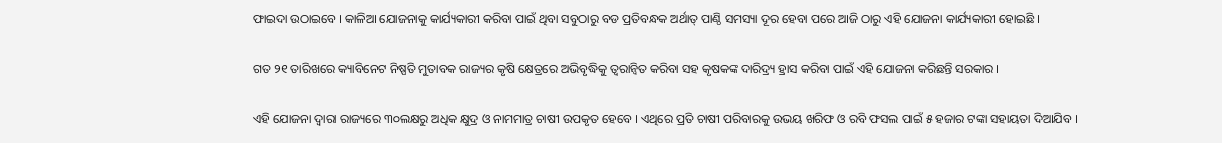ଫାଇଦା ଉଠାଇବେ । କାଳିଆ ଯୋଜନାକୁ କାର୍ଯ୍ୟକାରୀ କରିବା ପାଇଁ ଥିବା ସବୁଠାରୁ ବଡ ପ୍ରତିବନ୍ଧକ ଅର୍ଥାତ୍ ପାଣ୍ଠି ସମସ୍ୟା ଦୂର ହେବା ପରେ ଆଜି ଠାରୁ ଏହି ଯୋଜନା କାର୍ଯ୍ୟକାରୀ ହୋଇଛି ।

ଗତ ୨୧ ତାରିଖରେ କ୍ୟାବିନେଟ ନିଷ୍ପତି ମୁତାବକ ରାଜ୍ୟର କୃଷି କ୍ଷେତ୍ରରେ ଅଭିବୃଦ୍ଧିକୁ ତ୍ୱରାନ୍ୱିତ କରିବା ସହ କୃଷକଙ୍କ ଦାରିଦ୍ର‌୍ୟ ହ୍ରାସ କରିବା ପାଇଁ ଏହି ଯୋଜନା କରିଛନ୍ତି ସରକାର ।

ଏହି ଯୋଜନା ଦ୍ୱାରା ରାଜ୍ୟରେ ୩୦ଲକ୍ଷରୁ ଅଧିକ କ୍ଷୁଦ୍ର ଓ ନାମମାତ୍ର ଚାଷୀ ଉପକୃତ ହେବେ । ଏଥିରେ ପ୍ରତି ଚାଷୀ ପରିବାରକୁ ଉଭୟ ଖରିଫ ଓ ରବି ଫସଲ ପାଇଁ ୫ ହଜାର ଟଙ୍କା ସହାୟତା ଦିଆଯିବ ।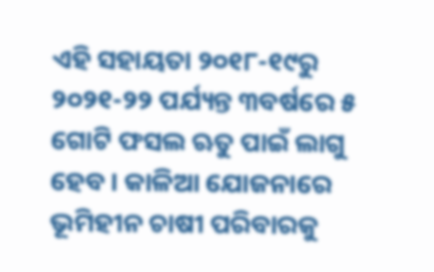ଏହି ସହାୟତା ୨୦୧୮-୧୯ରୁ ୨୦୨୧-୨୨ ପର୍ଯ୍ୟନ୍ତ ୩ବର୍ଷରେ ୫ ଗୋଟି ଫସଲ ଋତୁ ପାଇଁ ଲାଗୁ ହେବ । କାଳିଆ ଯୋଜନାରେ ଭୂମିହୀନ ଚାଷୀ ପରିବାରକୁ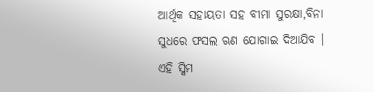ଆର୍ଥିକ ସହାୟତା ସହ ବୀମା ସୁରକ୍ଷା,ବିନା ସୁଧରେ ଫସଲ ଋଣ ଯୋଗାଇ ଦିଆଯିବ । ଏହି ସ୍କିମ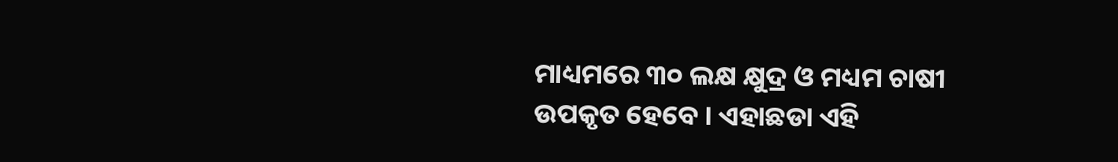ମାଧ୍ୟମରେ ୩୦ ଲକ୍ଷ କ୍ଷୁଦ୍ର ଓ ମଧ୍ୟମ ଚାଷୀ ଉପକୃତ ହେବେ । ଏହାଛଡା ଏହି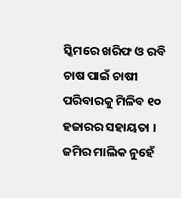ସ୍କିମରେ ଖରିଫ ଓ ରବି ଚାଷ ପାଇଁ ଚାଷୀ ପରିବାରକୁ ମିଳିବ ୧୦ ହଜାରର ସହାୟତା । ଜମିର ମାଲିକ ନୁହେଁ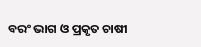ବରଂ ଭାଗ ଓ ପ୍ରକୃତ ଚାଷୀ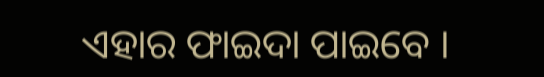ଏହାର ଫାଇଦା ପାଇବେ ।